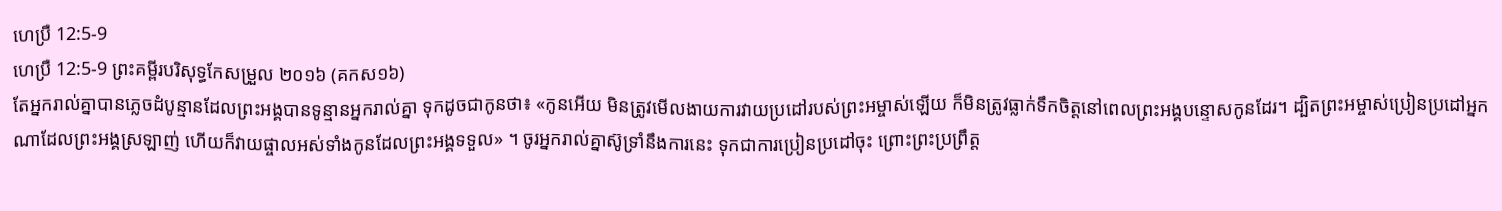ហេប្រឺ 12:5-9
ហេប្រឺ 12:5-9 ព្រះគម្ពីរបរិសុទ្ធកែសម្រួល ២០១៦ (គកស១៦)
តែអ្នករាល់គ្នាបានភ្លេចដំបូន្មានដែលព្រះអង្គបានទូន្មានអ្នករាល់គ្នា ទុកដូចជាកូនថា៖ «កូនអើយ មិនត្រូវមើលងាយការវាយប្រដៅរបស់ព្រះអម្ចាស់ឡើយ ក៏មិនត្រូវធ្លាក់ទឹកចិត្តនៅពេលព្រះអង្គបន្ទោសកូនដែរ។ ដ្បិតព្រះអម្ចាស់ប្រៀនប្រដៅអ្នកណាដែលព្រះអង្គស្រឡាញ់ ហើយក៏វាយផ្ចាលអស់ទាំងកូនដែលព្រះអង្គទទួល» ។ ចូរអ្នករាល់គ្នាស៊ូទ្រាំនឹងការនេះ ទុកជាការប្រៀនប្រដៅចុះ ព្រោះព្រះប្រព្រឹត្ត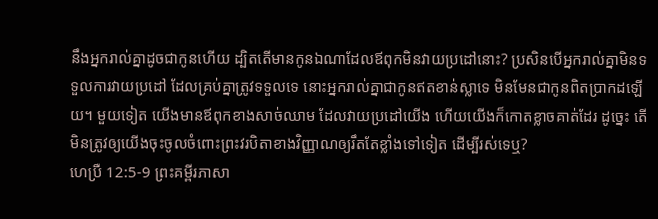នឹងអ្នករាល់គ្នាដូចជាកូនហើយ ដ្បិតតើមានកូនឯណាដែលឪពុកមិនវាយប្រដៅនោះ? ប្រសិនបើអ្នករាល់គ្នាមិនទទួលការវាយប្រដៅ ដែលគ្រប់គ្នាត្រូវទទួលទេ នោះអ្នករាល់គ្នាជាកូនឥតខាន់ស្លាទេ មិនមែនជាកូនពិតប្រាកដឡើយ។ មួយទៀត យើងមានឪពុកខាងសាច់ឈាម ដែលវាយប្រដៅយើង ហើយយើងក៏កោតខ្លាចគាត់ដែរ ដូច្នេះ តើមិនត្រូវឲ្យយើងចុះចូលចំពោះព្រះវរបិតាខាងវិញ្ញាណឲ្យរឹតតែខ្លាំងទៅទៀត ដើម្បីរស់ទេឬ?
ហេប្រឺ 12:5-9 ព្រះគម្ពីរភាសា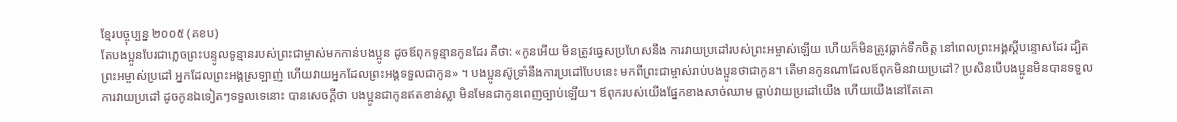ខ្មែរបច្ចុប្បន្ន ២០០៥ (គខប)
តែបងប្អូនបែរជាភ្លេចព្រះបន្ទូលទូន្មានរបស់ព្រះជាម្ចាស់មកកាន់បងប្អូន ដូចឪពុកទូន្មានកូនដែរ គឺថា: «កូនអើយ មិនត្រូវធ្វេសប្រហែសនឹង ការវាយប្រដៅរបស់ព្រះអម្ចាស់ឡើយ ហើយក៏មិនត្រូវធ្លាក់ទឹកចិត្ត នៅពេលព្រះអង្គស្ដីបន្ទោសដែរ ដ្បិតព្រះអម្ចាស់ប្រដៅ អ្នកដែលព្រះអង្គស្រឡាញ់ ហើយវាយអ្នកដែលព្រះអង្គទទួលជាកូន» ។ បងប្អូនស៊ូទ្រាំនឹងការប្រដៅបែបនេះ មកពីព្រះជាម្ចាស់រាប់បងប្អូនថាជាកូន។ តើមានកូនណាដែលឪពុកមិនវាយប្រដៅ? ប្រសិនបើបងប្អូនមិនបានទទួលការវាយប្រដៅ ដូចកូនឯទៀតៗទទួលទេនោះ បានសេចក្ដីថា បងប្អូនជាកូនឥតខាន់ស្លា មិនមែនជាកូនពេញច្បាប់ឡើយ។ ឪពុករបស់យើងផ្នែកខាងសាច់ឈាម ធ្លាប់វាយប្រដៅយើង ហើយយើងនៅតែគោ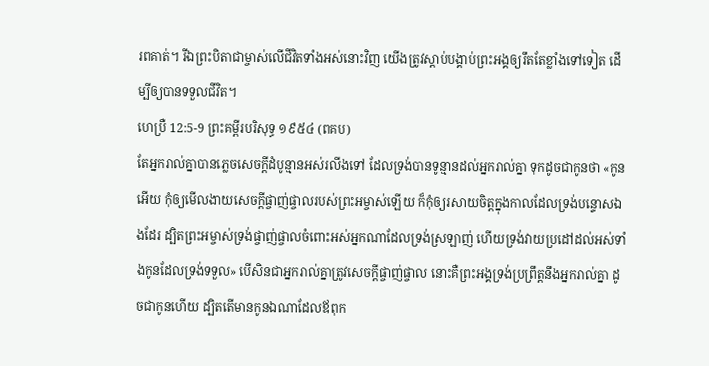រពគាត់។ រីឯព្រះបិតាជាម្ចាស់លើជីវិតទាំងអស់នោះវិញ យើងត្រូវស្ដាប់បង្គាប់ព្រះអង្គឲ្យរឹតតែខ្លាំងទៅទៀត ដើម្បីឲ្យបានទទួលជីវិត។
ហេប្រឺ 12:5-9 ព្រះគម្ពីរបរិសុទ្ធ ១៩៥៤ (ពគប)
តែអ្នករាល់គ្នាបានភ្លេចសេចក្ដីដំបូន្មានអស់រលីងទៅ ដែលទ្រង់បានទូន្មានដល់អ្នករាល់គ្នា ទុកដូចជាកូនថា «កូនអើយ កុំឲ្យមើលងាយសេចក្ដីផ្ចាញ់ផ្ចាលរបស់ព្រះអម្ចាស់ឡើយ ក៏កុំឲ្យរសាយចិត្តក្នុងកាលដែលទ្រង់បន្ទោសឯងដែរ ដ្បិតព្រះអម្ចាស់ទ្រង់ផ្ចាញ់ផ្ចាលចំពោះអស់អ្នកណាដែលទ្រង់ស្រឡាញ់ ហើយទ្រង់វាយប្រដៅដល់អស់ទាំងកូនដែលទ្រង់ទទួល» បើសិនជាអ្នករាល់គ្នាត្រូវសេចក្ដីផ្ចាញ់ផ្ចាល នោះគឺព្រះអង្គទ្រង់ប្រព្រឹត្តនឹងអ្នករាល់គ្នា ដូចជាកូនហើយ ដ្បិតតើមានកូនឯណាដែលឪពុក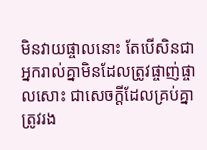មិនវាយផ្ចាលនោះ តែបើសិនជាអ្នករាល់គ្នាមិនដែលត្រូវផ្ចាញ់ផ្ចាលសោះ ជាសេចក្ដីដែលគ្រប់គ្នាត្រូវរង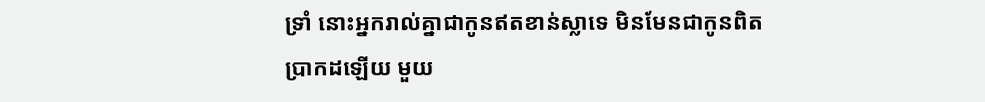ទ្រាំ នោះអ្នករាល់គ្នាជាកូនឥតខាន់ស្លាទេ មិនមែនជាកូនពិតប្រាកដឡើយ មួយ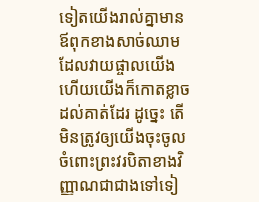ទៀតយើងរាល់គ្នាមានឪពុកខាងសាច់ឈាម ដែលវាយផ្ចាលយើង ហើយយើងក៏កោតខ្លាចដល់គាត់ដែរ ដូច្នេះ តើមិនត្រូវឲ្យយើងចុះចូល ចំពោះព្រះវរបិតាខាងវិញ្ញាណជាជាងទៅទៀ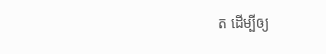ត ដើម្បីឲ្យ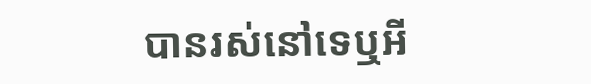បានរស់នៅទេឬអី